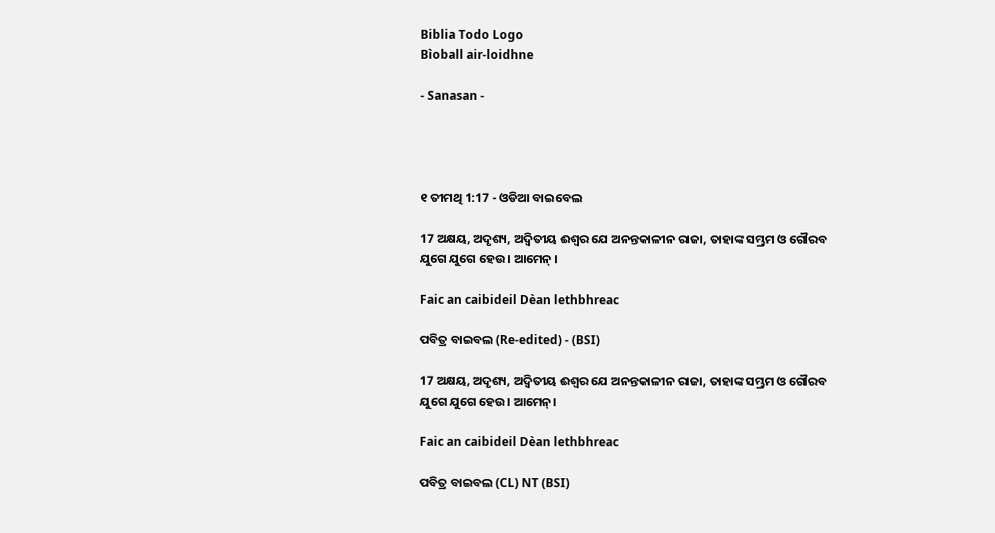Biblia Todo Logo
Bìoball air-loidhne

- Sanasan -




୧ ତୀମଥି 1:17 - ଓଡିଆ ବାଇବେଲ

17 ଅକ୍ଷୟ, ଅଦୃଶ୍ୟ, ଅଦ୍ୱିତୀୟ ଈଶ୍ୱର ଯେ ଅନନ୍ତକାଳୀନ ରାଜା, ତାହାଙ୍କ ସମ୍ଭ୍ରମ ଓ ଗୌରବ ଯୁଗେ ଯୁଗେ ହେଉ । ଆମେନ୍ ।

Faic an caibideil Dèan lethbhreac

ପବିତ୍ର ବାଇବଲ (Re-edited) - (BSI)

17 ଅକ୍ଷୟ, ଅଦୃଶ୍ୟ, ଅଦ୍ଵିତୀୟ ଈଶ୍ଵର ଯେ ଅନନ୍ତକାଳୀନ ରାଜା, ତାହାଙ୍କ ସମ୍ଭ୍ରମ ଓ ଗୌରବ ଯୁଗେ ଯୁଗେ ହେଉ। ଆମେନ୍।

Faic an caibideil Dèan lethbhreac

ପବିତ୍ର ବାଇବଲ (CL) NT (BSI)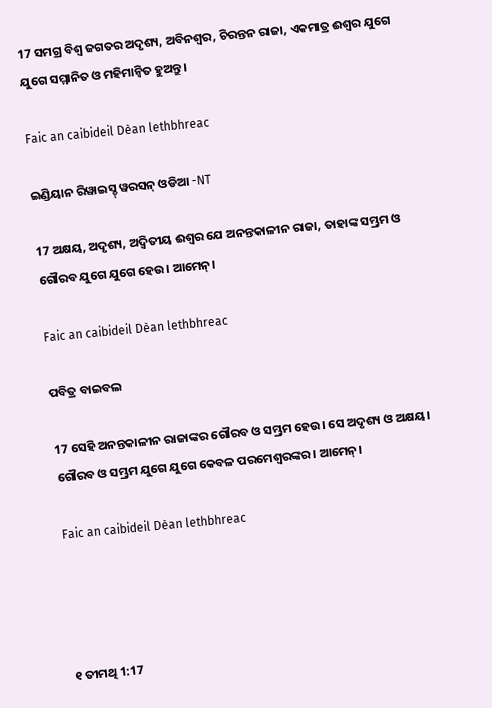17 ସମଗ୍ର ବିଶ୍ୱ ଜଗତର ଅଦୃଶ୍ୟ, ଅବିନଶ୍ୱର, ଚିରନ୍ତନ ରାଜା, ଏକମାତ୍ର ଈଶ୍ୱର ଯୁଗେ ଯୁଗେ ସମ୍ମାନିତ ଓ ମହିମାନ୍ୱିତ ହୁଅନ୍ତୁ।

Faic an caibideil Dèan lethbhreac

ଇଣ୍ଡିୟାନ ରିୱାଇସ୍ଡ୍ ୱରସନ୍ ଓଡିଆ -NT

17 ଅକ୍ଷୟ, ଅଦୃଶ୍ୟ, ଅଦ୍ୱିତୀୟ ଈଶ୍ବର ଯେ ଅନନ୍ତକାଳୀନ ରାଜା, ତାହାଙ୍କ ସମ୍ଭ୍ରମ ଓ ଗୌରବ ଯୁଗେ ଯୁଗେ ହେଉ। ଆମେନ୍‍।

Faic an caibideil Dèan lethbhreac

ପବିତ୍ର ବାଇବଲ

17 ସେହି ଅନନ୍ତକାଳୀନ ରାଜାଙ୍କର ଗୌରବ ଓ ସମ୍ଭ୍ରମ ହେଉ। ସେ ଅଦୃଶ୍ୟ ଓ ଅକ୍ଷୟ। ଗୌରବ ଓ ସମ୍ଭ୍ରମ ଯୁଗେ ଯୁଗେ କେବଳ ପରମେଶ୍ୱରଙ୍କର। ଆମେନ୍।

Faic an caibideil Dèan lethbhreac




୧ ତୀମଥି 1:17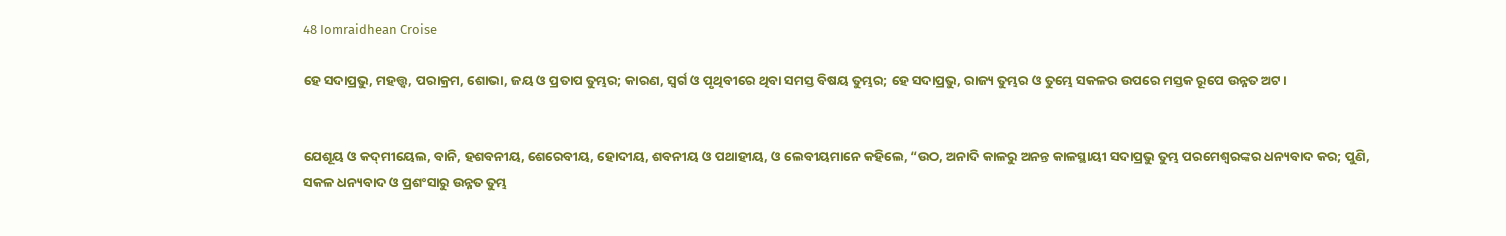48 Iomraidhean Croise

ହେ ସଦାପ୍ରଭୁ, ମହତ୍ତ୍ୱ, ପରାକ୍ରମ, ଶୋଭା, ଜୟ ଓ ପ୍ରତାପ ତୁମ୍ଭର; କାରଣ, ସ୍ୱର୍ଗ ଓ ପୃଥିବୀରେ ଥିବା ସମସ୍ତ ବିଷୟ ତୁମ୍ଭର; ହେ ସଦାପ୍ରଭୁ, ରାଜ୍ୟ ତୁମ୍ଭର ଓ ତୁମ୍ଭେ ସକଳର ଉପରେ ମସ୍ତକ ରୂପେ ଉନ୍ନତ ଅଟ।


ଯେଶୂୟ ଓ କଦ୍‍ମୀୟେଲ, ବାନି, ହଶବନୀୟ, ଶେରେବୀୟ, ହୋଦୀୟ, ଶବନୀୟ ଓ ପଥାହୀୟ, ଓ ଲେବୀୟମାନେ କହିଲେ, “ଉଠ, ଅନାଦି କାଳରୁ ଅନନ୍ତ କାଳସ୍ଥାୟୀ ସଦାପ୍ରଭୁ ତୁମ୍ଭ ପରମେଶ୍ୱରଙ୍କର ଧନ୍ୟବାଦ କର; ପୁଣି, ସକଳ ଧନ୍ୟବାଦ ଓ ପ୍ରଶଂସାରୁ ଉନ୍ନତ ତୁମ୍ଭ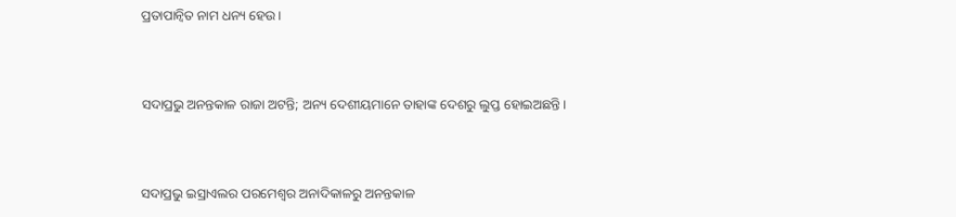ପ୍ରତାପାନ୍ୱିତ ନାମ ଧନ୍ୟ ହେଉ।


ସଦାପ୍ରଭୁ ଅନନ୍ତକାଳ ରାଜା ଅଟନ୍ତି; ଅନ୍ୟ ଦେଶୀୟମାନେ ତାହାଙ୍କ ଦେଶରୁ ଲୁପ୍ତ ହୋଇଅଛନ୍ତି।


ସଦାପ୍ରଭୁ ଇସ୍ରାଏଲର ପରମେଶ୍ୱର ଅନାଦିକାଳରୁ ଅନନ୍ତକାଳ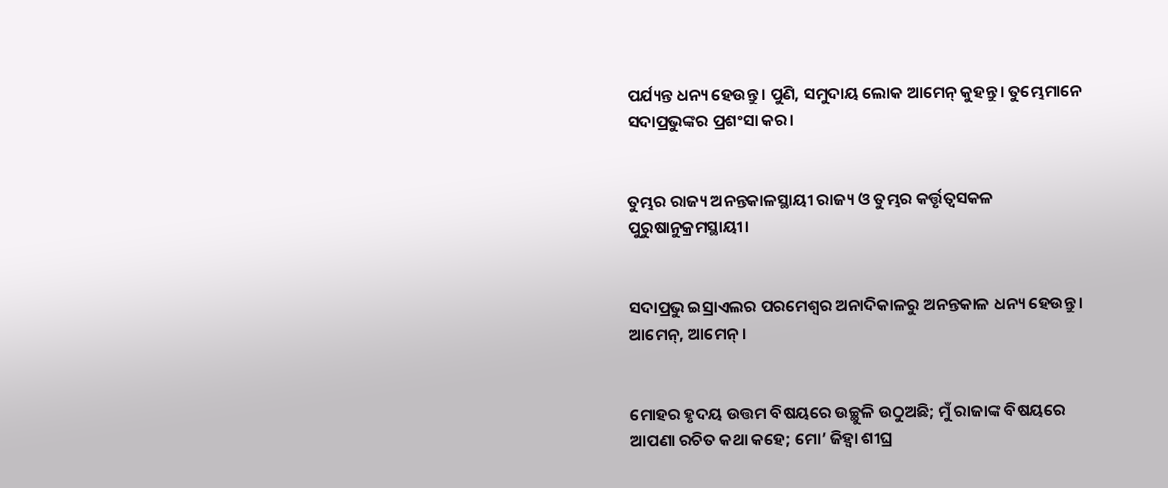ପର୍ଯ୍ୟନ୍ତ ଧନ୍ୟ ହେଉନ୍ତୁ। ପୁଣି, ସମୁଦାୟ ଲୋକ ଆମେନ୍‍ କୁହନ୍ତୁ। ତୁମ୍ଭେମାନେ ସଦାପ୍ରଭୁଙ୍କର ପ୍ରଶଂସା କର।


ତୁମ୍ଭର ରାଜ୍ୟ ଅନନ୍ତକାଳସ୍ଥାୟୀ ରାଜ୍ୟ ଓ ତୁମ୍ଭର କର୍ତ୍ତୃତ୍ୱସକଳ ପୁରୁଷାନୁକ୍ରମସ୍ଥାୟୀ।


ସଦାପ୍ରଭୁ ଇସ୍ରାଏଲର ପରମେଶ୍ୱର ଅନାଦିକାଳରୁ ଅନନ୍ତକାଳ ଧନ୍ୟ ହେଉନ୍ତୁ। ଆମେନ୍‍, ଆମେନ୍‍।


ମୋହର ହୃଦୟ ଉତ୍ତମ ବିଷୟରେ ଉଚ୍ଛୁଳି ଉଠୁଅଛି; ମୁଁ ରାଜାଙ୍କ ବିଷୟରେ ଆପଣା ରଚିତ କଥା କହେ; ମୋ’ ଜିହ୍ୱା ଶୀଘ୍ର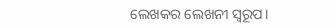ଲେଖକର ଲେଖନୀ ସ୍ୱରୂପ।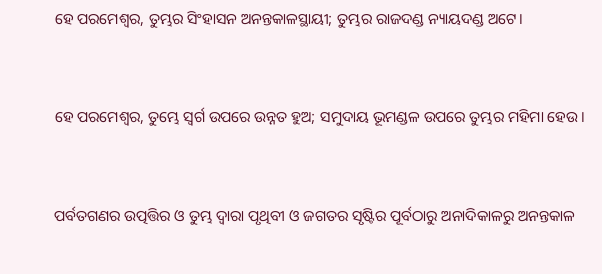ହେ ପରମେଶ୍ୱର, ତୁମ୍ଭର ସିଂହାସନ ଅନନ୍ତକାଳସ୍ଥାୟୀ; ତୁମ୍ଭର ରାଜଦଣ୍ଡ ନ୍ୟାୟଦଣ୍ଡ ଅଟେ।


ହେ ପରମେଶ୍ୱର, ତୁମ୍ଭେ ସ୍ୱର୍ଗ ଉପରେ ଉନ୍ନତ ହୁଅ; ସମୁଦାୟ ଭୂମଣ୍ଡଳ ଉପରେ ତୁମ୍ଭର ମହିମା ହେଉ।


ପର୍ବତଗଣର ଉତ୍ପତ୍ତିର ଓ ତୁମ୍ଭ ଦ୍ୱାରା ପୃଥିବୀ ଓ ଜଗତର ସୃଷ୍ଟିର ପୂର୍ବଠାରୁ ଅନାଦିକାଳରୁ ଅନନ୍ତକାଳ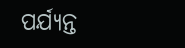ପର୍ଯ୍ୟନ୍ତ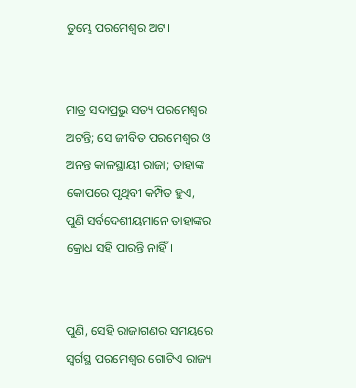ତୁମ୍ଭେ ପରମେଶ୍ୱର ଅଟ।


ମାତ୍ର ସଦାପ୍ରଭୁ ସତ୍ୟ ପରମେଶ୍ୱର ଅଟନ୍ତି; ସେ ଜୀବିତ ପରମେଶ୍ୱର ଓ ଅନନ୍ତ କାଳସ୍ଥାୟୀ ରାଜା; ତାହାଙ୍କ କୋପରେ ପୃଥିବୀ କମ୍ପିତ ହୁଏ, ପୁଣି ସର୍ବଦେଶୀୟମାନେ ତାହାଙ୍କର କ୍ରୋଧ ସହି ପାରନ୍ତି ନାହିଁ।


ପୁଣି, ସେହି ରାଜାଗଣର ସମୟରେ ସ୍ୱର୍ଗସ୍ଥ ପରମେଶ୍ୱର ଗୋଟିଏ ରାଜ୍ୟ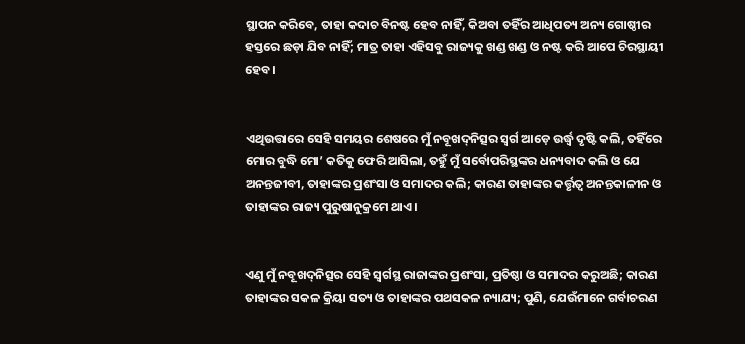ସ୍ଥାପନ କରିବେ, ତାହା କଦାଚ ବିନଷ୍ଟ ହେବ ନାହିଁ, କିଅବା ତହିଁର ଆଧିପତ୍ୟ ଅନ୍ୟ ଗୋଷ୍ଠୀର ହସ୍ତରେ ଛଡ଼ା ଯିବ ନାହିଁ; ମାତ୍ର ତାହା ଏହିସବୁ ରାଜ୍ୟକୁ ଖଣ୍ଡ ଖଣ୍ଡ ଓ ନଷ୍ଟ କରି ଆପେ ଚିରସ୍ଥାୟୀ ହେବ।


ଏଥିଉତ୍ତାରେ ସେହି ସମୟର ଶେଷରେ ମୁଁ ନବୂଖଦ୍‍ନିତ୍ସର ସ୍ୱର୍ଗ ଆଡ଼େ ଉର୍ଦ୍ଧ୍ବ ଦୃଷ୍ଟି କଲି, ତହିଁରେ ମୋର ବୁଦ୍ଧି ମୋ’ କତିକୁ ଫେରି ଆସିଲା, ତହୁଁ ମୁଁ ସର୍ବୋପରିସ୍ଥଙ୍କର ଧନ୍ୟବାଦ କଲି ଓ ଯେ ଅନନ୍ତଜୀବୀ, ତାହାଙ୍କର ପ୍ରଶଂସା ଓ ସମାଦର କଲି; କାରଣ ତାହାଙ୍କର କର୍ତ୍ତୃତ୍ୱ ଅନନ୍ତକାଳୀନ ଓ ତାହାଙ୍କର ରାଜ୍ୟ ପୁରୁଷାନୁକ୍ରମେ ଥାଏ।


ଏଣୁ ମୁଁ ନବୂଖଦ୍‍ନିତ୍ସର ସେହି ସ୍ୱର୍ଗସ୍ଥ ରାଜାଙ୍କର ପ୍ରଶଂସା, ପ୍ରତିଷ୍ଠା ଓ ସମାଦର କରୁଅଛି; କାରଣ ତାହାଙ୍କର ସକଳ କ୍ରିୟା ସତ୍ୟ ଓ ତାହାଙ୍କର ପଥସକଳ ନ୍ୟାଯ୍ୟ; ପୁଣି, ଯେଉଁମାନେ ଗର୍ବାଚରଣ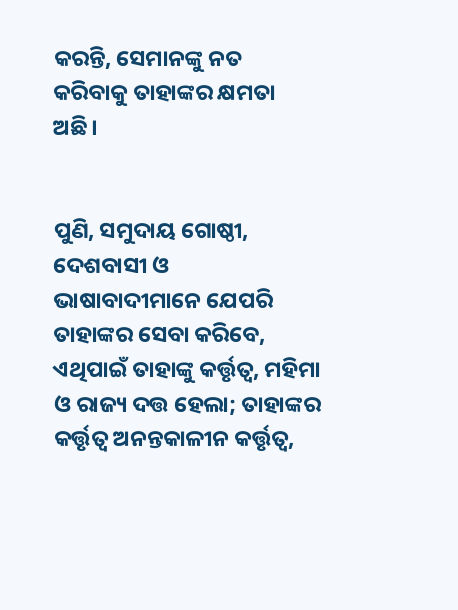କରନ୍ତି, ସେମାନଙ୍କୁ ନତ କରିବାକୁ ତାହାଙ୍କର କ୍ଷମତା ଅଛି।


ପୁଣି, ସମୁଦାୟ ଗୋଷ୍ଠୀ, ଦେଶବାସୀ ଓ ଭାଷାବାଦୀମାନେ ଯେପରି ତାହାଙ୍କର ସେବା କରିବେ, ଏଥିପାଇଁ ତାହାଙ୍କୁ କର୍ତ୍ତୃତ୍ୱ, ମହିମା ଓ ରାଜ୍ୟ ଦତ୍ତ ହେଲା; ତାହାଙ୍କର କର୍ତ୍ତୃତ୍ୱ ଅନନ୍ତକାଳୀନ କର୍ତ୍ତୃତ୍ୱ,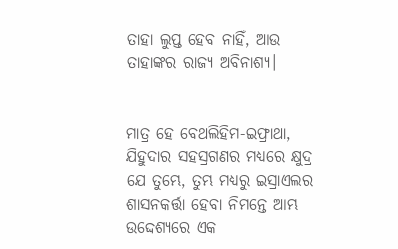ତାହା ଲୁପ୍ତ ହେବ ନାହିଁ, ଆଉ ତାହାଙ୍କର ରାଜ୍ୟ ଅବିନାଶ୍ୟ।


ମାତ୍ର ହେ ବେଥଲିହିମ-ଇଫ୍ରାଥା, ଯିହୁଦାର ସହସ୍ରଗଣର ମଧ୍ୟରେ କ୍ଷୁଦ୍ର ଯେ ତୁମ୍ଭେ, ତୁମ୍ଭ ମଧ୍ୟରୁ ଇସ୍ରାଏଲର ଶାସନକର୍ତ୍ତା ହେବା ନିମନ୍ତେ ଆମ୍ଭ ଉଦ୍ଦେଶ୍ୟରେ ଏକ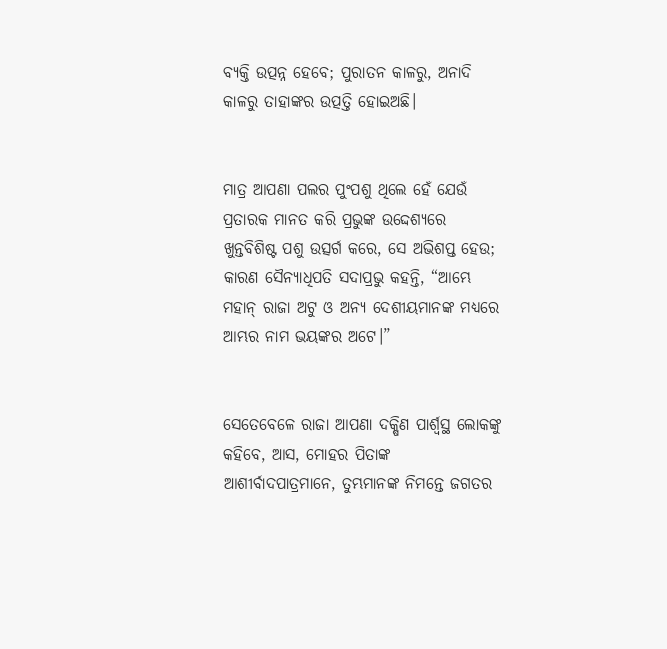ବ୍ୟକ୍ତି ଉତ୍ପନ୍ନ ହେବେ; ପୁରାତନ କାଳରୁ, ଅନାଦି କାଳରୁ ତାହାଙ୍କର ଉତ୍ପତ୍ତି ହୋଇଅଛି।


ମାତ୍ର ଆପଣା ପଲର ପୁଂପଶୁ ଥିଲେ ହେଁ ଯେଉଁ ପ୍ରତାରକ ମାନତ କରି ପ୍ରଭୁଙ୍କ ଉଦ୍ଦେଶ୍ୟରେ ଖୁନ୍ତବିଶିଷ୍ଟ ପଶୁ ଉତ୍ସର୍ଗ କରେ, ସେ ଅଭିଶପ୍ତ ହେଉ; କାରଣ ସୈନ୍ୟାଧିପତି ସଦାପ୍ରଭୁ କହନ୍ତି, “ଆମ୍ଭେ ମହାନ୍ ରାଜା ଅଟୁ ଓ ଅନ୍ୟ ଦେଶୀୟମାନଙ୍କ ମଧ୍ୟରେ ଆମ୍ଭର ନାମ ଭୟଙ୍କର ଅଟେ।”


ସେତେବେଳେ ରାଜା ଆପଣା ଦକ୍ଷିଣ ପାର୍ଶ୍ୱସ୍ଥ ଲୋକଙ୍କୁ କହିବେ, ଆସ, ମୋହର ପିତାଙ୍କ ଆଶୀର୍ବାଦପାତ୍ରମାନେ, ତୁମ୍ଭମାନଙ୍କ ନିମନ୍ତେ ଜଗତର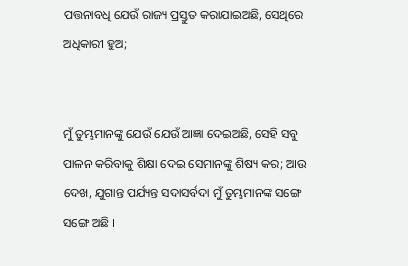ପତ୍ତନାବଧି ଯେଉଁ ରାଜ୍ୟ ପ୍ରସ୍ତୁତ କରାଯାଇଅଛି, ସେଥିରେ ଅଧିକାରୀ ହୁଅ;


ମୁଁ ତୁମ୍ଭମାନଙ୍କୁ ଯେଉଁ ଯେଉଁ ଆଜ୍ଞା ଦେଇଅଛି, ସେହି ସବୁ ପାଳନ କରିବାକୁ ଶିକ୍ଷା ଦେଇ ସେମାନଙ୍କୁ ଶିଷ୍ୟ କର; ଆଉ ଦେଖ, ଯୁଗାନ୍ତ ପର୍ଯ୍ୟନ୍ତ ସଦାସର୍ବଦା ମୁଁ ତୁମ୍ଭମାନଙ୍କ ସଙ୍ଗେ ସଙ୍ଗେ ଅଛି ।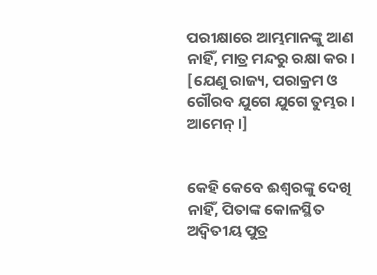ପରୀକ୍ଷାରେ ଆମ୍ଭମାନଙ୍କୁ ଆଣ ନାହିଁ, ମାତ୍ର ମନ୍ଦରୁ ରକ୍ଷା କର । [ଯେଣୁ ରାଜ୍ୟ, ପରାକ୍ରମ ଓ ଗୌରବ ଯୁଗେ ଯୁଗେ ତୁମ୍ଭର । ଆମେନ୍ ।]


କେହି କେବେ ଈଶ୍ୱରଙ୍କୁ ଦେଖି ନାହିଁ, ପିତାଙ୍କ କୋଳସ୍ଥିତ ଅଦ୍ୱିତୀୟ ପୁତ୍ର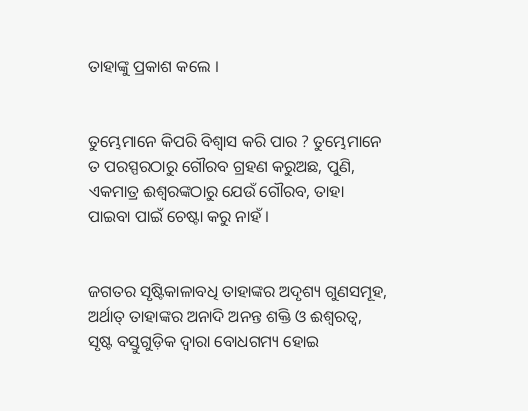ତାହାଙ୍କୁ ପ୍ରକାଶ କଲେ ।


ତୁମ୍ଭେମାନେ କିପରି ବିଶ୍ୱାସ କରି ପାର ? ତୁମ୍ଭେମାନେ ତ ପରସ୍ପରଠାରୁ ଗୌରବ ଗ୍ରହଣ କରୁଅଛ, ପୁଣି, ଏକମାତ୍ର ଈଶ୍ୱରଙ୍କଠାରୁ ଯେଉଁ ଗୌରବ, ତାହା ପାଇବା ପାଇଁ ଚେଷ୍ଟା କରୁ ନାହଁ ।


ଜଗତର ସୃଷ୍ଟିକାଳାବଧି ତାହାଙ୍କର ଅଦୃଶ୍ୟ ଗୁଣସମୂହ, ଅର୍ଥାତ୍‍ ତାହାଙ୍କର ଅନାଦି ଅନନ୍ତ ଶକ୍ତି ଓ ଈଶ୍ୱରତ୍ୱ, ସୃଷ୍ଟ ବସ୍ତୁଗୁଡ଼ିକ ଦ୍ୱାରା ବୋଧଗମ୍ୟ ହୋଇ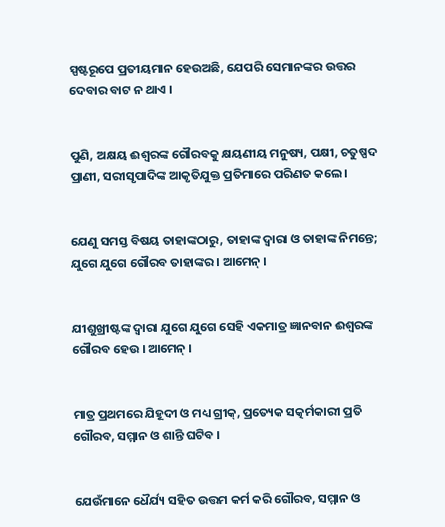ସ୍ପଷ୍ଟରୂପେ ପ୍ରତୀୟମାନ ହେଉଅଛି, ଯେପରି ସେମାନଙ୍କର ଉତ୍ତର ଦେବାର ବାଟ ନ ଥାଏ ।


ପୁଣି, ଅକ୍ଷୟ ଈଶ୍ୱରଙ୍କ ଗୌରବକୁ କ୍ଷୟଣୀୟ ମନୁଷ୍ୟ, ପକ୍ଷୀ, ଚତୁଷ୍ପଦ ପ୍ରାଣୀ, ସରୀସୃପାଦିଙ୍କ ଆକୃତିଯୁକ୍ତ ପ୍ରତିମାରେ ପରିଣତ କଲେ ।


ଯେଣୁ ସମସ୍ତ ବିଷୟ ତାହାଙ୍କଠାରୁ, ତାହାଙ୍କ ଦ୍ୱାରା ଓ ତାହାଙ୍କ ନିମନ୍ତେ; ଯୁଗେ ଯୁଗେ ଗୌରବ ତାହାଙ୍କର । ଆମେନ୍‍ ।


ଯୀଶୁଖ୍ରୀଷ୍ଟଙ୍କ ଦ୍ୱାରା ଯୁଗେ ଯୁଗେ ସେହି ଏକମାତ୍ର ଜ୍ଞାନବାନ ଈଶ୍ୱରଙ୍କ ଗୌରବ ହେଉ । ଆମେନ୍‍ ।


ମାତ୍ର ପ୍ରଥମରେ ଯିହୂଦୀ ଓ ମଧ୍ୟ ଗ୍ରୀକ୍‍, ପ୍ରତ୍ୟେକ ସତ୍କର୍ମକାରୀ ପ୍ରତି ଗୌରବ, ସମ୍ମାନ ଓ ଶାନ୍ତି ଘଟିବ ।


ଯେଉଁମାନେ ଧୈର୍ଯ୍ୟ ସହିତ ଉତ୍ତମ କର୍ମ କରି ଗୌରବ, ସମ୍ମାନ ଓ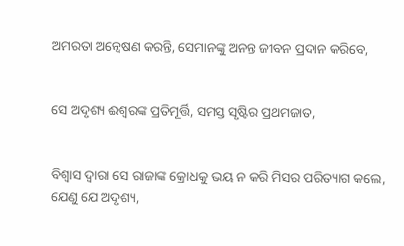ଅମରତା ଅନ୍ୱେଷଣ କରନ୍ତି, ସେମାନଙ୍କୁ ଅନନ୍ତ ଜୀବନ ପ୍ରଦାନ କରିବେ,


ସେ ଅଦୃଶ୍ୟ ଈଶ୍ୱରଙ୍କ ପ୍ରତିମୂର୍ତ୍ତି, ସମସ୍ତ ସୃଷ୍ଟିର ପ୍ରଥମଜାତ,


ବିଶ୍ୱାସ ଦ୍ୱାରା ସେ ରାଜାଙ୍କ କ୍ରୋଧକୁ ଭୟ ନ କରି ମିସର ପରିତ୍ୟାଗ କଲେ, ଯେଣୁ ଯେ ଅଦୃଶ୍ୟ,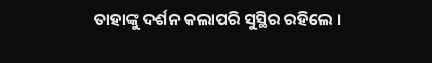ତାହାଙ୍କୁ ଦର୍ଶନ କଲାପରି ସୁସ୍ଥିର ରହିଲେ ।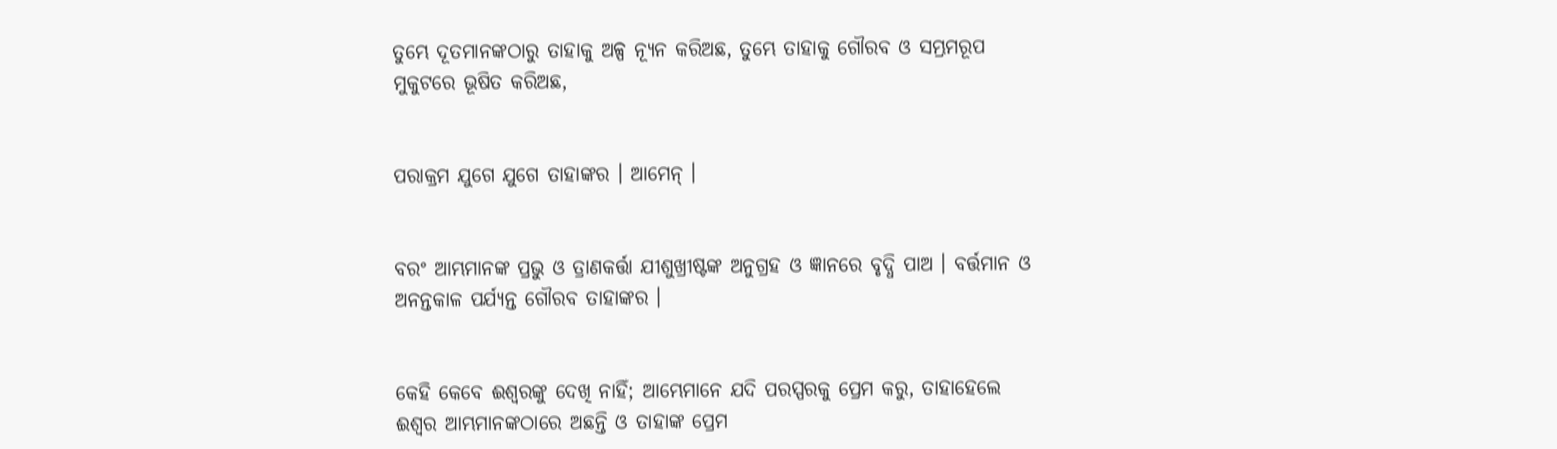ତୁମ୍ଭେ ଦୂତମାନଙ୍କଠାରୁ ତାହାକୁ ଅଳ୍ପ ନ୍ୟୂନ କରିଅଛ, ତୁମ୍ଭେ ତାହାକୁ ଗୌରବ ଓ ସମ୍ଭ୍ରମରୂପ ମୁକୁଟରେ ଭୂଷିତ କରିଅଛ,


ପରାକ୍ରମ ଯୁଗେ ଯୁଗେ ତାହାଙ୍କର । ଆମେନ୍‍ ।


ବରଂ ଆମ୍ଭମାନଙ୍କ ପ୍ରଭୁ ଓ ତ୍ରାଣକର୍ତ୍ତା ଯୀଶୁଖ୍ରୀଷ୍ଟଙ୍କ ଅନୁଗ୍ରହ ଓ ଜ୍ଞାନରେ ବୃଦ୍ଧି ପାଅ । ବର୍ତ୍ତମାନ ଓ ଅନନ୍ତକାଳ ପର୍ଯ୍ୟନ୍ତ ଗୌରବ ତାହାଙ୍କର ।


କେହି କେବେ ଈଶ୍ୱରଙ୍କୁ ଦେଖି ନାହିଁ; ଆମ୍ଭେମାନେ ଯଦି ପରସ୍ପରକୁ ପ୍ରେମ କରୁ, ତାହାହେଲେ ଈଶ୍ୱର ଆମ୍ଭମାନଙ୍କଠାରେ ଅଛନ୍ତି ଓ ତାହାଙ୍କ ପ୍ରେମ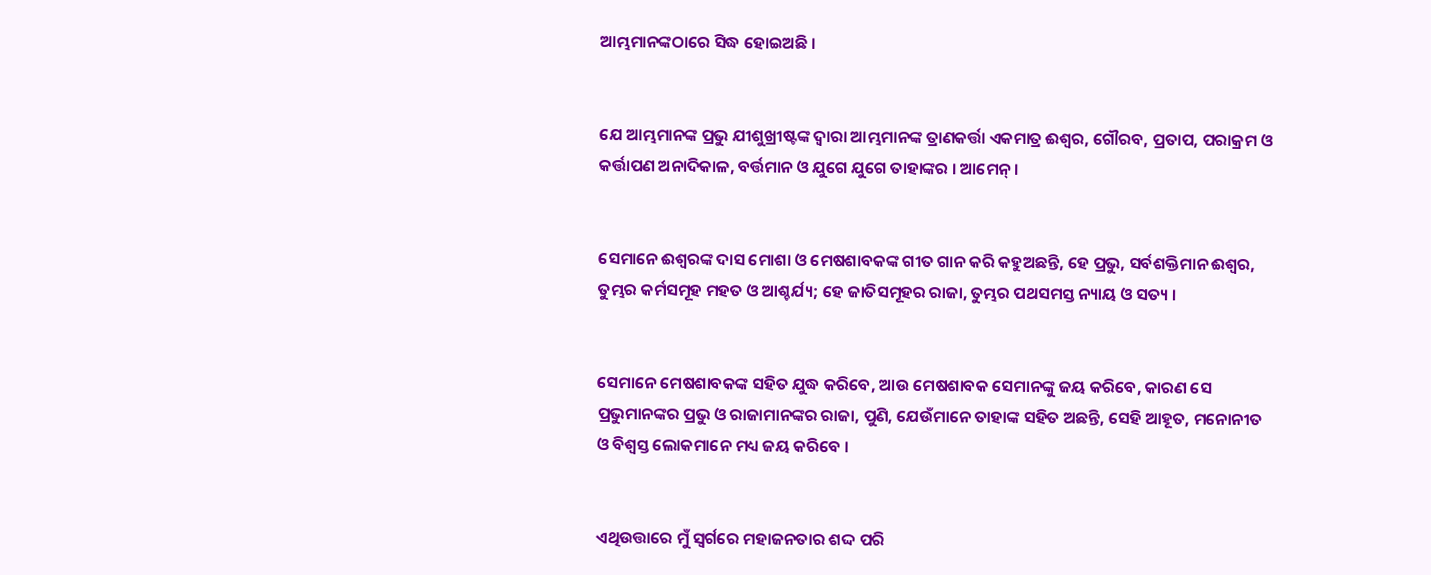ଆମ୍ଭମାନଙ୍କଠାରେ ସିଦ୍ଧ ହୋଇଅଛି ।


ଯେ ଆମ୍ଭମାନଙ୍କ ପ୍ରଭୁ ଯୀଶୁଖ୍ରୀଷ୍ଟଙ୍କ ଦ୍ୱାରା ଆମ୍ଭମାନଙ୍କ ତ୍ରାଣକର୍ତ୍ତା ଏକମାତ୍ର ଈଶ୍ୱର, ଗୌରବ, ପ୍ରତାପ, ପରାକ୍ରମ ଓ କର୍ତ୍ତାପଣ ଅନାଦିକାଳ, ବର୍ତ୍ତମାନ ଓ ଯୁଗେ ଯୁଗେ ତାହାଙ୍କର । ଆମେନ୍‍ ।


ସେମାନେ ଈଶ୍ୱରଙ୍କ ଦାସ ମୋଶା ଓ ମେଷଶାବକଙ୍କ ଗୀତ ଗାନ କରି କହୁଅଛନ୍ତି, ହେ ପ୍ରଭୁ, ସର୍ବଶକ୍ତିମାନ ଈଶ୍ୱର, ତୁମ୍ଭର କର୍ମସମୂହ ମହତ ଓ ଆଶ୍ଚର୍ଯ୍ୟ; ହେ ଜାତିସମୂହର ରାଜା, ତୁମ୍ଭର ପଥସମସ୍ତ ନ୍ୟାୟ ଓ ସତ୍ୟ ।


ସେମାନେ ମେଷଶାବକଙ୍କ ସହିତ ଯୁଦ୍ଧ କରିବେ, ଆଉ ମେଷଶାବକ ସେମାନଙ୍କୁ ଜୟ କରିବେ, କାରଣ ସେ ପ୍ରଭୁମାନଙ୍କର ପ୍ରଭୁ ଓ ରାଜାମାନଙ୍କର ରାଜା, ପୁଣି, ଯେଉଁମାନେ ତାହାଙ୍କ ସହିତ ଅଛନ୍ତି, ସେହି ଆହୂତ, ମନୋନୀତ ଓ ବିଶ୍ୱସ୍ତ ଲୋକମାନେ ମଧ୍ୟ ଜୟ କରିବେ ।


ଏଥିଉତ୍ତାରେ ମୁଁ ସ୍ଵର୍ଗରେ ମହାଜନତାର ଶଦ୍ଦ ପରି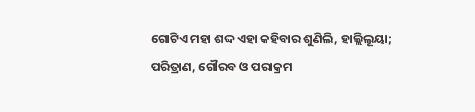ଗୋଟିଏ ମହା ଶଦ୍ଦ ଏହା କହିବାର ଶୁଣିଲି, ହାଲ୍ଲିଲୂୟା; ପରିତ୍ରାଣ, ଗୌରବ ଓ ପରାକ୍ରମ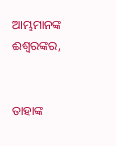ଆମ୍ଭମାନଙ୍କ ଈଶ୍ୱରଙ୍କର,


ତାହାଙ୍କ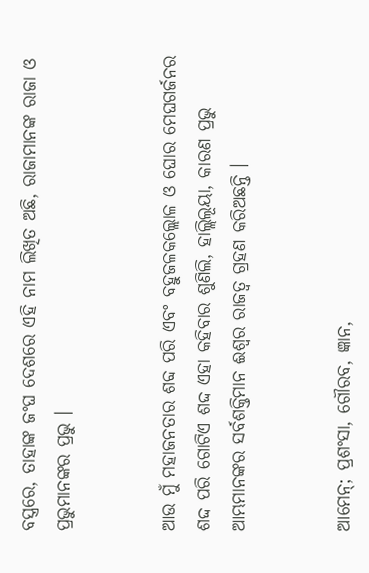ବସ୍ତ୍ରରେ, ତାହାଙ୍କ ଜଂଘ ଦେଶରେ ଏହି ନାମ ଲିଖିତ ଅଛି, ରାଜାମାନଙ୍କ ରାଜା ଓ ପ୍ରଭୁମାନଙ୍କର ପ୍ରଭୁ ।


ଆଉ ମୁଁ ମହାଜନତାର ଶବ୍ଦ ପରି ଏବଂ ବହୁଜଳକଲ୍ଲୋଳ ଓ ଘୋର ମେଘଗର୍ଜନର ଶଦ୍ଦ ପରି ଗୋଟିଏ ଶଦ୍ଦ ଏହା କହିବାର ଶୁଣିଲି, ହାଲ୍ଲିଲୂୟା, କାରଣ ପ୍ରଭୁ ଆମ୍ଭମାନଙ୍କର ସର୍ବଶକ୍ତିମାନ ଈଶ୍ୱର ରାଜତ୍ୱ ଗ୍ରହଣ କରିଅଛନ୍ତି ।


ଆମେନ୍; ପ୍ରଶଂସା, ଗୌରବ, ଜ୍ଞାନ,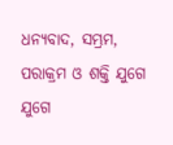ଧନ୍ୟବାଦ, ସମ୍ଭ୍ରମ, ପରାକ୍ରମ ଓ ଶକ୍ତି ଯୁଗେ ଯୁଗେ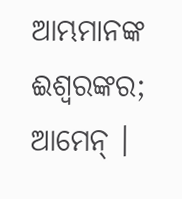ଆମ୍ଭମାନଙ୍କ ଈଶ୍ୱରଙ୍କର; ଆମେନ୍ ।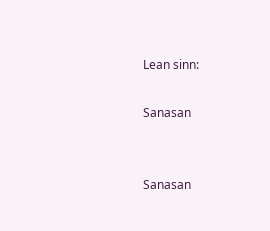Lean sinn:

Sanasan


Sanasan